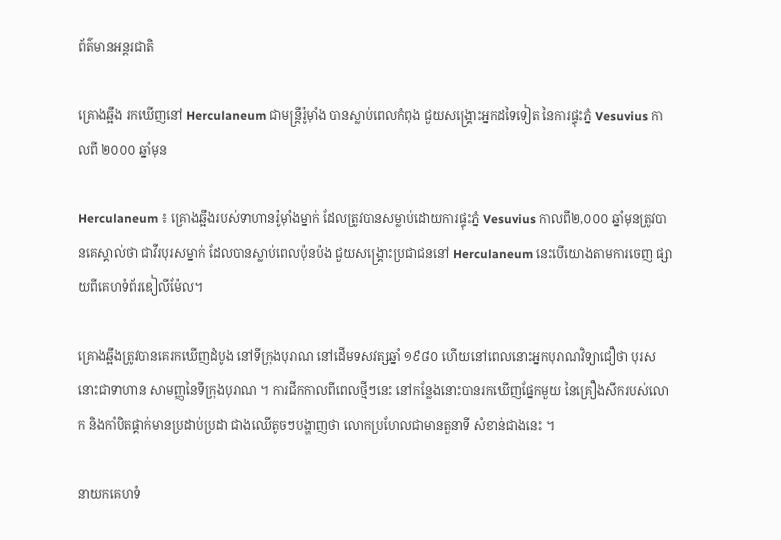ព័ត៌មានអន្តរជាតិ

គ្រោងឆ្អឹង រកឃើញនៅ Herculaneum ជាមន្រ្តីរ៉ូម៉ាំង បានស្លាប់ពេលកំពុង ជួយសង្គ្រោះអ្នកដទៃទៀត នៃការផ្ទុះភ្នំ Vesuvius កាលពី ២០០០ ឆ្នាំមុន

Herculaneum ៖ គ្រោងឆ្អឹងរបស់ទាហានរ៉ូម៉ាំងម្នាក់ ដែលត្រូវបានសម្លាប់ដោយការផ្ទុះភ្នំ Vesuvius កាលពី២,០០០ ឆ្នាំមុនត្រូវបានគេស្គាល់ថា ជាវីរបុរសម្នាក់ ដែលបានស្លាប់ពេលប៉ុនប៉ង ជួយសង្គ្រោះប្រជាជននៅ Herculaneum នេះបើយោងតាមការចេញ ផ្សាយពីគេហទំព័រឌៀលីម៉ែល។

គ្រោងឆ្អឹងត្រូវបានគេរកឃើញដំបូង នៅទីក្រុងបុរាណ នៅដើមទសវត្សឆ្នាំ ១៩៨០ ហើយនៅពេលនោះអ្នកបុរាណវិទ្យាជឿថា បុរសនោះជាទាហាន សាមញ្ញនៃទីក្រុងបុរាណ ។ ការជីកកាលពីពេលថ្មីៗនេះ នៅកន្លែងនោះបានរកឃើញផ្នែកមួយ នៃគ្រឿងសឹករបស់លោក និងកាំបិតផ្គាក់មានប្រដាប់ប្រដា ជាងឈើតូចៗបង្ហាញថា លោកប្រហែលជាមានតួនាទី សំខាន់ជាងនេះ ។

នាយកគេហទំ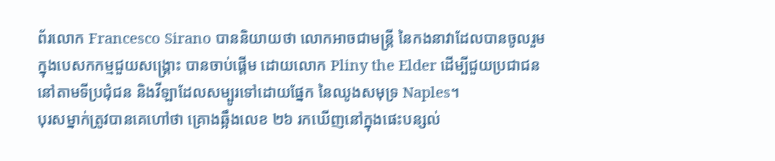ព័រលោក Francesco Sirano បាននិយាយថា លោកអាចជាមន្រ្តី នៃកងនាវាដែលបានចូលរួម ក្នុងបេសកកម្មជួយសង្គ្រោះ បានចាប់ផ្តើម ដោយលោក Pliny the Elder ដើម្បីជួយប្រជាជននៅតាមទីប្រជុំជន និងវីឡាដែលសម្បូរទៅដោយផ្នែក នៃឈូងសមុទ្រ Naples។
បុរសម្នាក់ត្រូវបានគេហៅថា គ្រោងឆ្អឹងលេខ ២៦ រកឃើញនៅក្នុងផេះបន្សល់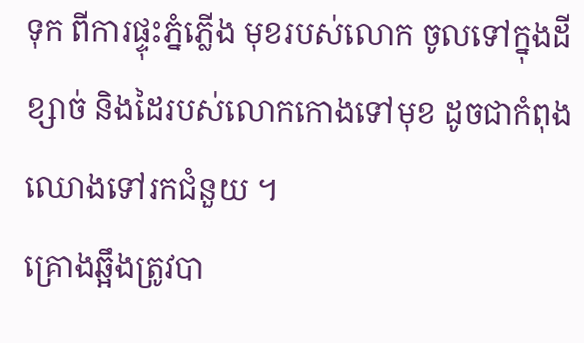ទុក ពីការផ្ទុះភ្នំភ្លើង មុខរបស់លោក ចូលទៅក្នុងដីខ្សាច់ និងដៃរបស់លោកកោងទៅមុខ ដូចជាកំពុងឈោងទៅរកជំនួយ ។
គ្រោងឆ្អឹងត្រូវបា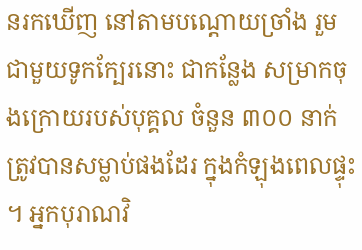នរកឃើញ នៅតាមបណ្តោយច្រាំង រួមជាមួយទូកក្បែរនោះ ជាកន្លែង សម្រាកចុងក្រោយរបស់បុគ្គល ចំនួន ៣០០ នាក់ ត្រូវបានសម្លាប់ផងដែរ ក្នុងកំឡុងពេលផ្ទុះ ។ អ្នកបុរាណវិ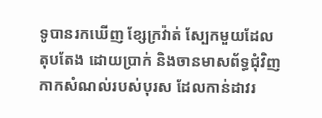ទូបានរកឃើញ ខ្សែក្រវ៉ាត់ ស្បែកមួយដែលតុបតែង ដោយប្រាក់ និងចានមាសព័ទ្ធជុំវិញ កាកសំណល់របស់បុរស ដែលកាន់ដាវរ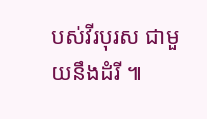បស់វីរបុរស ជាមួយនឹងដំរី ៕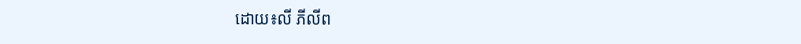ដោយ៖លី ភីលីព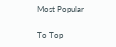Most Popular

To Top